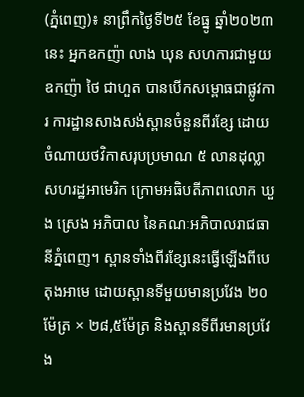(ភ្នំពេញ)៖ នាព្រឹកថ្ងៃទី២៥ ខែធ្នូ ឆ្នាំ២០២៣នេះ អ្នកឧកញ៉ា លាង ឃុន សហការជាមួយឧកញ៉ា ថៃ ជាហួត បានបើកសម្ពោធជាផ្លូវការ ការដ្ឋានសាងសង់ស្ពានចំនួនពីរខ្សែ ដោយចំណាយថវិកាសរុបប្រមាណ ៥ លានដុល្លាសហរដ្ឋអាមេរិក ក្រោមអធិបតីភាពលោក ឃួង ស្រេង អភិបាល នៃគណៈអភិបាលរាជធានីភ្នំពេញ។ ស្ពានទាំងពីរខ្សែនេះធ្វើឡើងពីបេតុងអាមេ ដោយស្ពានទីមួយមានប្រវែង ២០ម៉ែត្រ × ២៨,៥ម៉ែត្រ និងស្ពានទីពីរមានប្រវែង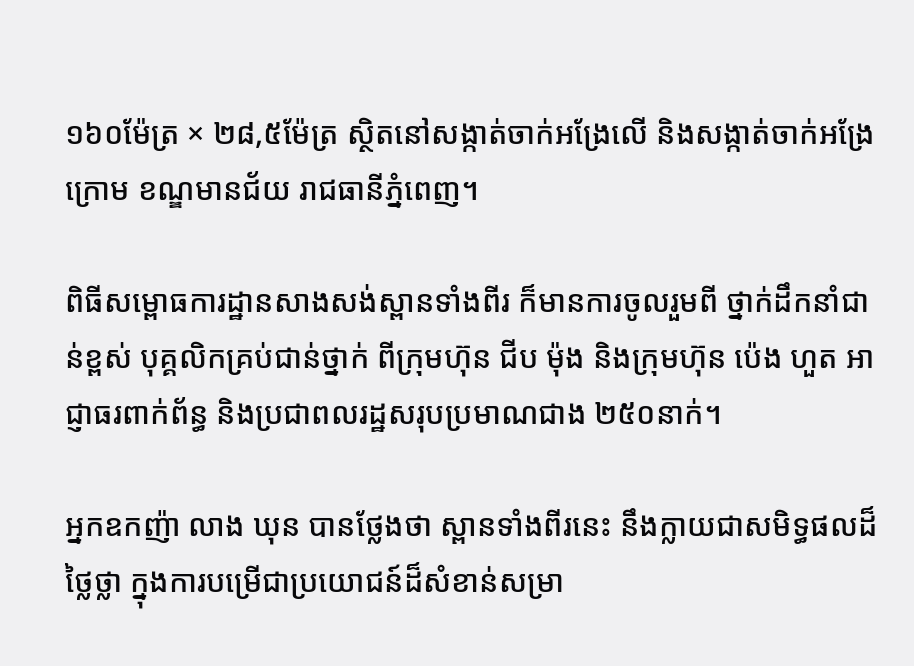១៦០ម៉ែត្រ × ២៨,៥ម៉ែត្រ ស្ថិតនៅសង្កាត់ចាក់អង្រែលើ និងសង្កាត់ចាក់អង្រែក្រោម ខណ្ឌមានជ័យ រាជធានីភ្នំពេញ។

ពិធីសម្ពោធការដ្ឋានសាងសង់ស្ពានទាំងពីរ ក៏មានការចូលរួមពី ថ្នាក់ដឹកនាំជាន់ខ្ពស់ បុគ្គលិកគ្រប់ជាន់ថ្នាក់ ពីក្រុមហ៊ុន ជីប ម៉ុង និងក្រុមហ៊ុន ប៉េង ហួត អាជ្ញាធរពាក់ព័ន្ធ និងប្រជាពលរដ្ឋសរុបប្រមាណជាង ២៥០នាក់។

អ្នកឧកញ៉ា លាង ឃុន បានថ្លែងថា ស្ពានទាំងពីរនេះ នឹងក្លាយជាសមិទ្ធផលដ៏ថ្លៃថ្លា ក្នុងការបម្រើជាប្រយោជន៍ដ៏សំខាន់សម្រា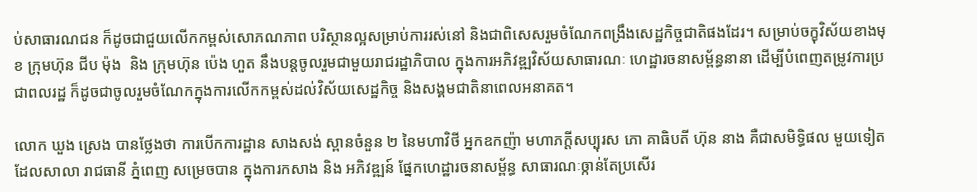ប់សាធារណជន ក៏ដូចជាជួយលើកកម្ពស់សោភណភាព បរិស្ថានល្អសម្រាប់ការរស់នៅ និងជាពិសេសរួមចំណែកពង្រឹងសេដ្ឋកិច្ចជាតិផងដែរ។ សម្រាប់ចក្ខុវិស័យខាងមុខ ក្រុមហ៊ុន ជីប ម៉ុង  និង ក្រុមហ៊ុន ប៉េង ហួត នឹងបន្តចូលរួមជាមួយរាជរដ្ឋាភិបាល ក្នុងការអភិវឌ្ឍវិស័យសាធារណៈ ហេដ្ឋារចនាសម្ព័ន្ធនានា ដើម្បីបំពេញតម្រូវការប្រជាពលរដ្ឋ ក៏ដូចជាចូលរួមចំណែកក្នុងការលើកកម្ពស់ដល់វិស័យសេដ្ឋកិច្ច និងសង្គមជាតិនាពេលអនាគត។

លោក ឃួង ស្រេង បានថ្លែងថា ការបើកការដ្ឋាន សាងសង់ ស្ពានចំនួន ២ នៃមហាវិថី អ្នកឧកញ៉ា មហាភក្តីសប្បុរស ភោ គាធិបតី ហ៊ុន នាង គឺជាសមិទ្ធិផល មួយទៀត ដែលសាលា រាជធានី ភ្នំពេញ សម្រេចបាន ក្នុងការកសាង និង អភិវឌ្ឍន៍ ផ្នែកហេដ្ឋារចនាសម្ព័ន្ធ សាធារណៈឲ្កាន់តែប្រសើរ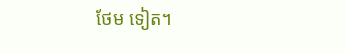ថែម ទៀត។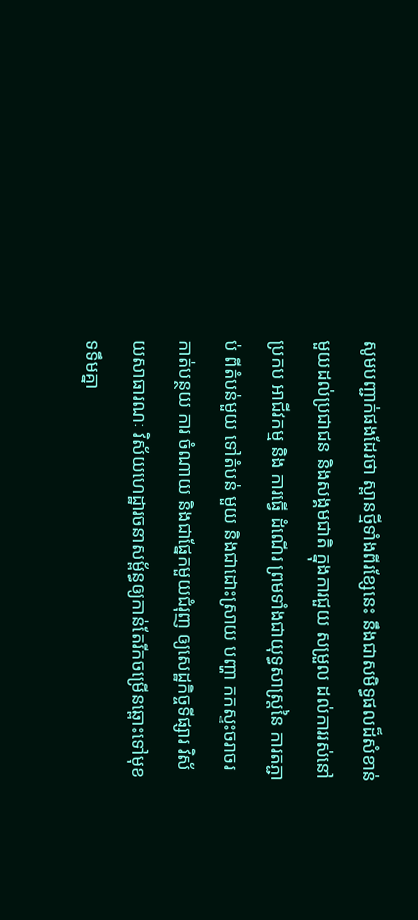សូមបញ្ជាក់ផងដែរថា ស្ពានថ្មីទាំងពីរខ្សែនេះ នឹងជាសមិទ្ធផលដ៏សំខាន់មួយដល់ប្រជាជន និងសង្គមជាតិ ក្នុងការជួយ សម្រួល ដល់ការរស់នៅ ប្រកប អាជីវកម្ម និង ការធ្វើ ដំណើរ ព្រមទាំងជាយុទ្ធសាស្រ្តនៃ ការតភ្ជាប់ ពីតំបន់មួយ ទៅតំបន់ មួយ និងជាដោះស្រាយ បញ្ហា កកស្ទះចរាចរ កាត់បន្ថយ ការ ចំណាយ និងជាផ្នែកមួយជំរុញ ឲ្យសេដ្ឋកិច្ចទីផ្សារ វិស័យសាធារណៈ វិស័យហេដ្ឋារចនាសម្ព័ន្ធឲ្យកាន់តែរីកចម្រើនឆ្ពោះទៅមុខទទឹមគ្នា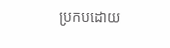ប្រកបដោយ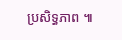ប្រសិទ្ធភាព ៕